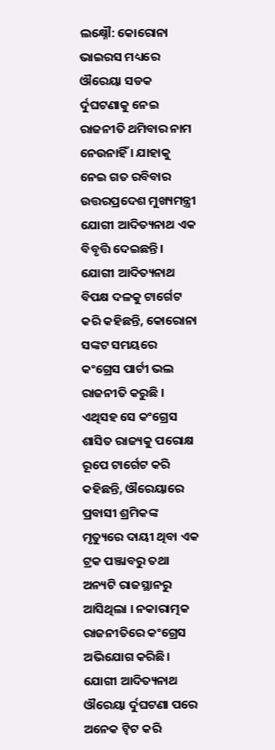ଲକ୍ଷ୍ନୌ: କୋରୋନା ଭାଇରସ ମଧ୍ୟରେ ଔରେୟା ସଡକ ର୍ଦୁଘଟଣାକୁ ନେଇ ରାଜନୀତି ଥମିବାର ନାମ ନେଉନାହିଁ । ଯାହାକୁ ନେଇ ଗତ ରବିବାର ଉତ୍ତରପ୍ରଦେଶ ମୁଖ୍ୟମନ୍ତ୍ରୀ ଯୋଗୀ ଆଦିତ୍ୟନାଥ ଏକ ବିବୃତ୍ତି ଦେଇଛନ୍ତି।
ଯୋଗୀ ଆଦିତ୍ୟନାଥ ବିପକ୍ଷ ଦଳକୁ ଟାର୍ଗେଟ କରି କହିଛନ୍ତି, କୋରୋନା ସଙ୍କଟ ସମୟରେ କଂଗ୍ରେସ ପାର୍ଟୀ ଭଲ ରାଜନୀତି କରୁଛି । ଏଥିସହ ସେ କଂଗ୍ରେସ ଶାସିତ ରାଜ୍ୟକୁ ପରୋକ୍ଷ ରୂପେ ଟାର୍ଗେଟ କରି କହିଛନ୍ତି, ଔରେୟାରେ ପ୍ରବାସୀ ଶ୍ରମିକଙ୍କ ମୃତ୍ୟୁରେ ଦାୟୀ ଥିବା ଏକ ଟ୍ରକ ପଞ୍ଜାବରୁ ତଥା ଅନ୍ୟଟି ରାଜସ୍ଥାନରୁ ଆସିଥିଲା । ନକାରାତ୍ମକ ରାଜନୀତିରେ କଂଗ୍ରେସ ଅଭିଯୋଗ କରିଛି।
ଯୋଗୀ ଆଦିତ୍ୟନାଥ ଔରେୟା ର୍ଦୁଘଟଣା ପରେ ଅନେକ ଟ୍ବିଟ କରି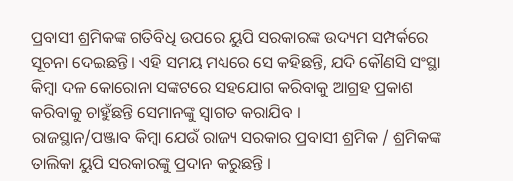ପ୍ରବାସୀ ଶ୍ରମିକଙ୍କ ଗତିବିଧି ଉପରେ ୟୁପି ସରକାରଙ୍କ ଉଦ୍ୟମ ସମ୍ପର୍କରେ ସୂଚନା ଦେଇଛନ୍ତି। ଏହି ସମୟ ମଧ୍ୟରେ ସେ କହିଛନ୍ତି, ଯଦି କୌଣସି ସଂସ୍ଥା କିମ୍ବା ଦଳ କୋରୋନା ସଙ୍କଟରେ ସହଯୋଗ କରିବାକୁ ଆଗ୍ରହ ପ୍ରକାଶ କରିବାକୁ ଚାହୁଁଛନ୍ତି ସେମାନଙ୍କୁ ସ୍ବାଗତ କରାଯିବ ।
ରାଜସ୍ଥାନ/ପଞ୍ଜାବ କିମ୍ବା ଯେଉଁ ରାଜ୍ୟ ସରକାର ପ୍ରବାସୀ ଶ୍ରମିକ / ଶ୍ରମିକଙ୍କ ତାଲିକା ୟୁପି ସରକାରଙ୍କୁ ପ୍ରଦାନ କରୁଛନ୍ତି ।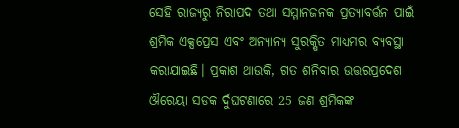ସେହି ରାଜ୍ୟରୁ ନିରାପଦ ତଥା ସମ୍ମାନଜନକ ପ୍ରତ୍ୟାବର୍ତ୍ତନ ପାଇଁ ଶ୍ରମିକ ଏକ୍ସପ୍ରେସ ଏବଂ ଅନ୍ୟାନ୍ୟ ସୁରକ୍ଷିତ ମାଧ୍ୟମର ବ୍ୟବସ୍ଥା କରାଯାଇଛି। ପ୍ରକାଶ ଥାଉକି, ଗତ ଶନିବାର ଉତ୍ତରପ୍ରଦେଶ ଔରେୟା ସଡକ ର୍ଦୁଘଟଣାରେ 25 ଜଣ ଶ୍ରମିକଙ୍କ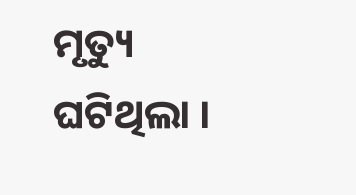ମୃତ୍ୟୁ ଘଟିଥିଲା ।